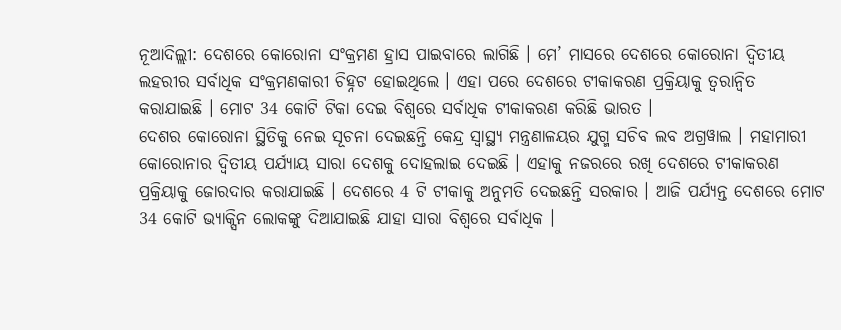ନୂଆଦିଲ୍ଲୀ: ଦେଶରେ କୋରୋନା ସଂକ୍ରମଣ ହ୍ରାସ ପାଇବାରେ ଲାଗିଛି । ମେ’ ମାସରେ ଦେଶରେ କୋରୋନା ଦ୍ବିତୀୟ ଲହରୀର ସର୍ବାଧିକ ସଂକ୍ରମଣକାରୀ ଚିହ୍ନଟ ହୋଇଥିଲେ । ଏହା ପରେ ଦେଶରେ ଟୀକାକରଣ ପ୍ରକ୍ରିୟାକୁ ତ୍ବରାନ୍ବିତ କରାଯାଇଛି । ମୋଟ 34 କୋଟି ଟିକା ଦେଇ ବିଶ୍ବରେ ସର୍ବାଧିକ ଟୀକାକରଣ କରିଛି ଭାରତ ।
ଦେଶର କୋରୋନା ସ୍ଥିତିକୁ ନେଇ ସୂଚନା ଦେଇଛନ୍ତି କେନ୍ଦ୍ର ସ୍ବାସ୍ଥ୍ୟ ମନ୍ତ୍ରଣାଳୟର ଯୁଗ୍ମ ସଚିବ ଲବ ଅଗ୍ରୱାଲ । ମହାମାରୀ କୋରୋନାର ଦ୍ବିତୀୟ ପର୍ଯ୍ୟାୟ ସାରା ଦେଶକୁ ଦୋହଲାଇ ଦେଇଛି । ଏହାକୁ ନଜରରେ ରଖି ଦେଶରେ ଟୀକାକରଣ ପ୍ରକ୍ରିୟାକୁ ଜୋରଦାର କରାଯାଇଛି । ଦେଶରେ 4 ଟି ଟୀକାକୁ ଅନୁମତି ଦେଇଛନ୍ତି ସରକାର । ଆଜି ପର୍ଯ୍ୟନ୍ତ ଦେଶରେ ମୋଟ 34 କୋଟି ଭ୍ୟାକ୍ସିନ ଲୋକଙ୍କୁ ଦିଆଯାଇଛି ଯାହା ସାରା ବିଶ୍ବରେ ସର୍ବାଧିକ ।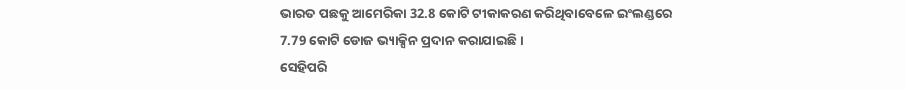ଭାରତ ପଛକୁ ଆମେରିକା 32.8 କୋଟି ଟୀକାକରଣ କରିଥିବାବେଳେ ଇଂଲଣ୍ଡରେ 7.79 କୋଟି ଡୋଜ ଭ୍ୟାକ୍ସିନ ପ୍ରଦାନ କରାଯାଇଛି ।
ସେହିପରି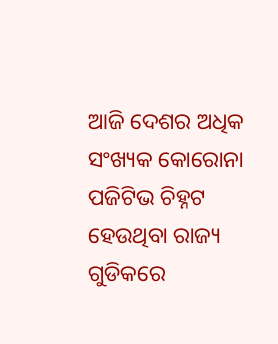ଆଜି ଦେଶର ଅଧିକ ସଂଖ୍ୟକ କୋରୋନା ପଜିଟିଭ ଚିହ୍ନଟ ହେଉଥିବା ରାଜ୍ୟ ଗୁଡିକରେ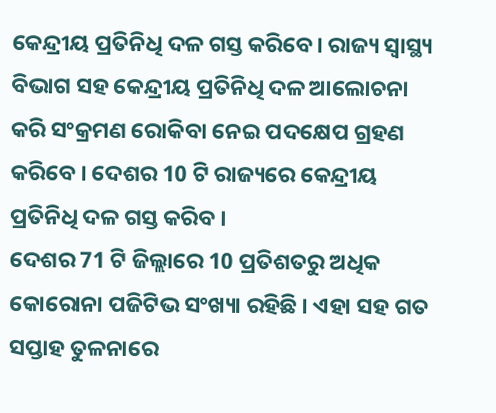କେନ୍ଦ୍ରୀୟ ପ୍ରତିନିଧି ଦଳ ଗସ୍ତ କରିବେ। ରାଜ୍ୟ ସ୍ବାସ୍ଥ୍ୟ ବିଭାଗ ସହ କେନ୍ଦ୍ରୀୟ ପ୍ରତିନିଧି ଦଳ ଆଲୋଚନା କରି ସଂକ୍ରମଣ ରୋକିବା ନେଇ ପଦକ୍ଷେପ ଗ୍ରହଣ କରିବେ । ଦେଶର 10 ଟି ରାଜ୍ୟରେ କେନ୍ଦ୍ରୀୟ ପ୍ରତିନିଧି ଦଳ ଗସ୍ତ କରିବ ।
ଦେଶର 71 ଟି ଜିଲ୍ଲାରେ 10 ପ୍ରତିଶତରୁ ଅଧିକ କୋରୋନା ପଜିଟିଭ ସଂଖ୍ୟା ରହିଛି । ଏହା ସହ ଗତ ସପ୍ତାହ ତୁଳନାରେ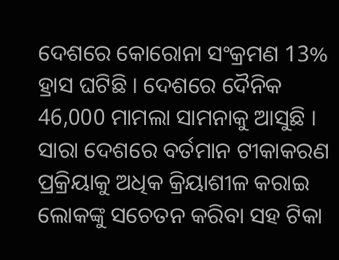ଦେଶରେ କୋରୋନା ସଂକ୍ରମଣ 13% ହ୍ରାସ ଘଟିଛି । ଦେଶରେ ଦୈନିକ 46,000 ମାମଲା ସାମନାକୁ ଆସୁଛି । ସାରା ଦେଶରେ ବର୍ତମାନ ଟୀକାକରଣ ପ୍ରକ୍ରିୟାକୁ ଅଧିକ କ୍ରିୟାଶୀଳ କରାଇ ଲୋକଙ୍କୁ ସଚେତନ କରିବା ସହ ଟିକା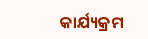କାର୍ଯ୍ୟକ୍ରମ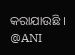କରାଯାଉଛି ।
@ANI